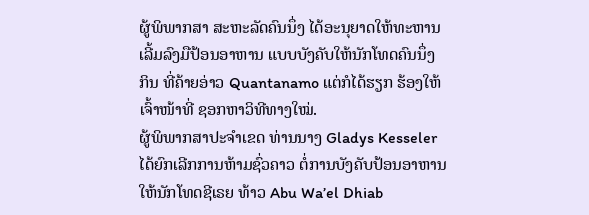ຜູ້ພິພາກສາ ສະຫະລັດຄົນນຶ່ງ ໄດ້ອະນຸຍາດໃຫ້ທະຫານ
ເລີ້ມລົງມືປ້ອນອາຫານ ແບບບັງຄັບໃຫ້ນັກໂທດຄົນນຶ່ງ
ກິນ ທີ່ຄ້າຍອ່າວ Quantanamo ແຕ່ກໍໄດ້ຮຽກ ຮ້ອງໃຫ້
ເຈົ້າໜ້າທີ່ ຊອກຫາວິທີທາງໃໝ່.
ຜູ້ພິພາກສາປະຈຳເຂດ ທ່ານນາງ Gladys Kesseler
ໄດ້ຍົກເລີກການຫ້າມຊົ່ວຄາວ ຕໍ່ການບັງຄັບປ້ອນອາຫານ
ໃຫ້ນັກໂທດຊີເຣຍ ທ້າວ Abu Wa’el Dhiab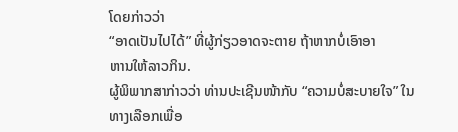ໂດຍກ່າວວ່າ
“ອາດເປັນໄປໄດ້” ທີ່ຜູ້ກ່ຽວອາດຈະຕາຍ ຖ້າຫາກບໍ່ເອົາອາ
ຫານໃຫ້ລາວກິນ.
ຜູ້ພິພາກສາກ່າວວ່າ ທ່ານປະເຊີນໜ້າກັບ “ຄວາມບໍ່ສະບາຍໃຈ” ໃນທາງເລືອກເພື່ອ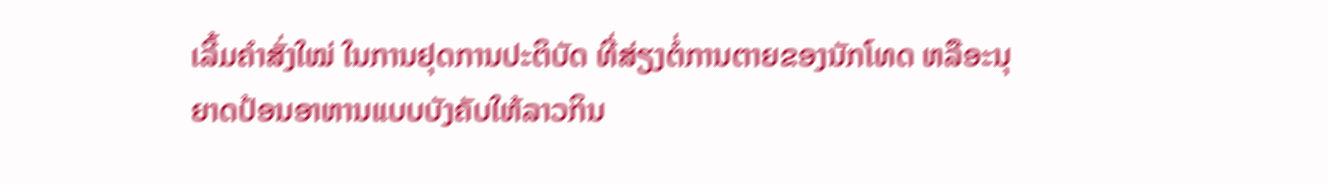ເລີ້ມຄຳສັ່ງໃໝ່ ໃນການຢຸດການປະຕິບັດ ທີ່ສ່ຽງຕໍ່ການຕາຍຂອງນັກໂທດ ຫລືອະນຸ
ຍາດປ້ອນອາຫານແບບບັງຄັບໃຫ້ລາວກິນ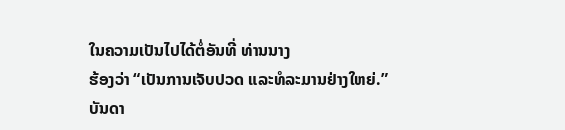ໃນຄວາມເປັນໄປໄດ້ຕໍ່ອັນທີ່ ທ່ານນາງ
ຮ້ອງວ່າ “ເປັນການເຈັບປວດ ແລະທໍລະມານຢ່າງໃຫຍ່.”
ບັນດາ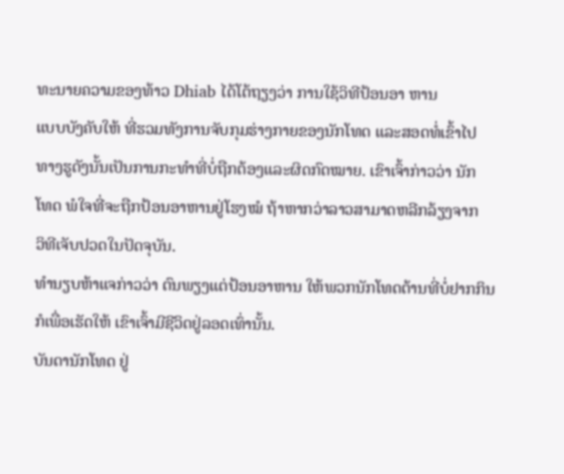ທະນາຍຄວາມຂອງທ້າວ Dhiab ໄດ້ໂຕ້ຖຽງວ່າ ການໃຊ້ວິທີປ້ອນອາ ຫານ
ແບບບັງຄັບໃຫ້ ທີ່ຮວມທັງການຈັບກຸມຮ່າງກາຍຂອງນັກໂທດ ແລະສອດທໍ່ເຂົ້າໄປ
ທາງຮູດັງນັ້ນເປັນການກະທຳທີ່ບໍ່ຖືກຕ້ອງແລະຜິດກົດໝາຍ. ເຂົາເຈົ້າກ່າວວ່າ ນັກ
ໂທດ ພໍໃຈທີ່ຈະຖືກປ້ອນອາຫານຢູ່ໂຮງໝໍ ຖ້າຫາກວ່າລາວສາມາດຫລີກລ້ຽງຈາກ
ວິທີເຈັບປວດໃນປັດຈຸບັນ.
ທຳນຽບຫ້າແຈກ່າວວ່າ ຕົນພຽງແຕ່ປ້ອນອາຫານ ໃຫ້ພວກນັກໂທດຕ້ານທີ່ບໍ່ຢາກກິນ
ກໍເພື່ອເຮັດໃຫ້ ເຂົາເຈົ້າມີຊີວິດຢູ່ລອດເທົ່ານັ້ນ.
ບັນດານັກໂທດ ຢູ່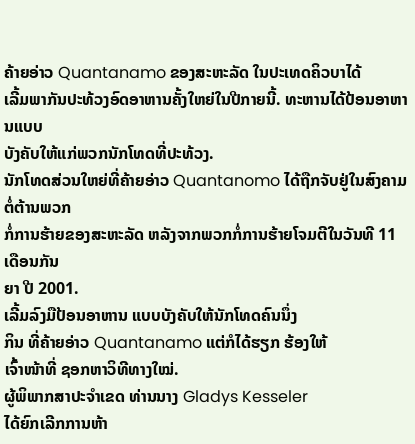ຄ້າຍອ່າວ Quantanamo ຂອງສະຫະລັດ ໃນປະເທດຄິວບາໄດ້
ເລີ້ມພາກັນປະທ້ວງອົດອາຫານຄັ້ງໃຫຍ່ໃນປີກາຍນີ້. ທະຫານໄດ້ປ້ອນອາຫານແບບ
ບັງຄັບໃຫ້ແກ່ພວກນັກໂທດທີ່ປະທ້ວງ.
ນັກໂທດສ່ວນໃຫຍ່ທີ່ຄ້າຍອ່າວ Quantanomo ໄດ້ຖືກຈັບຢູ່ໃນສົງຄາມ ຕໍ່ຕ້ານພວກ
ກໍ່ການຮ້າຍຂອງສະຫະລັດ ຫລັງຈາກພວກກໍ່ການຮ້າຍໂຈມຕີໃນວັນທີ 11 ເດືອນກັນ
ຍາ ປີ 2001.
ເລີ້ມລົງມືປ້ອນອາຫານ ແບບບັງຄັບໃຫ້ນັກໂທດຄົນນຶ່ງ
ກິນ ທີ່ຄ້າຍອ່າວ Quantanamo ແຕ່ກໍໄດ້ຮຽກ ຮ້ອງໃຫ້
ເຈົ້າໜ້າທີ່ ຊອກຫາວິທີທາງໃໝ່.
ຜູ້ພິພາກສາປະຈຳເຂດ ທ່ານນາງ Gladys Kesseler
ໄດ້ຍົກເລີກການຫ້າ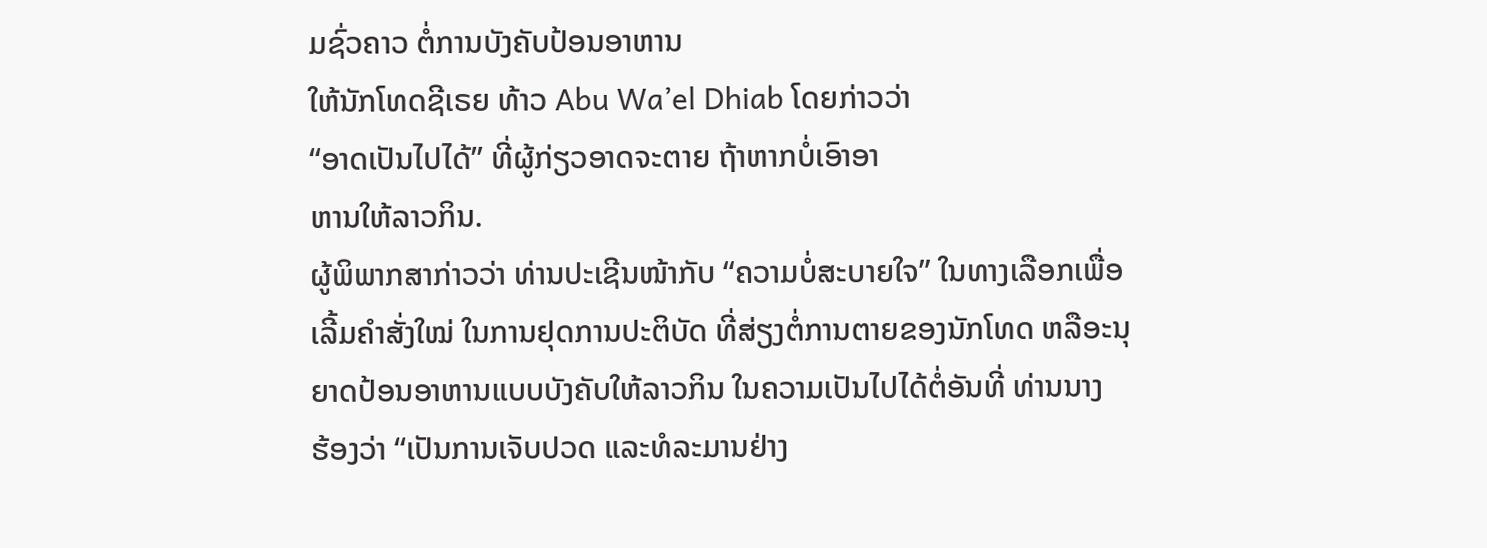ມຊົ່ວຄາວ ຕໍ່ການບັງຄັບປ້ອນອາຫານ
ໃຫ້ນັກໂທດຊີເຣຍ ທ້າວ Abu Wa’el Dhiab ໂດຍກ່າວວ່າ
“ອາດເປັນໄປໄດ້” ທີ່ຜູ້ກ່ຽວອາດຈະຕາຍ ຖ້າຫາກບໍ່ເອົາອາ
ຫານໃຫ້ລາວກິນ.
ຜູ້ພິພາກສາກ່າວວ່າ ທ່ານປະເຊີນໜ້າກັບ “ຄວາມບໍ່ສະບາຍໃຈ” ໃນທາງເລືອກເພື່ອ
ເລີ້ມຄຳສັ່ງໃໝ່ ໃນການຢຸດການປະຕິບັດ ທີ່ສ່ຽງຕໍ່ການຕາຍຂອງນັກໂທດ ຫລືອະນຸ
ຍາດປ້ອນອາຫານແບບບັງຄັບໃຫ້ລາວກິນ ໃນຄວາມເປັນໄປໄດ້ຕໍ່ອັນທີ່ ທ່ານນາງ
ຮ້ອງວ່າ “ເປັນການເຈັບປວດ ແລະທໍລະມານຢ່າງ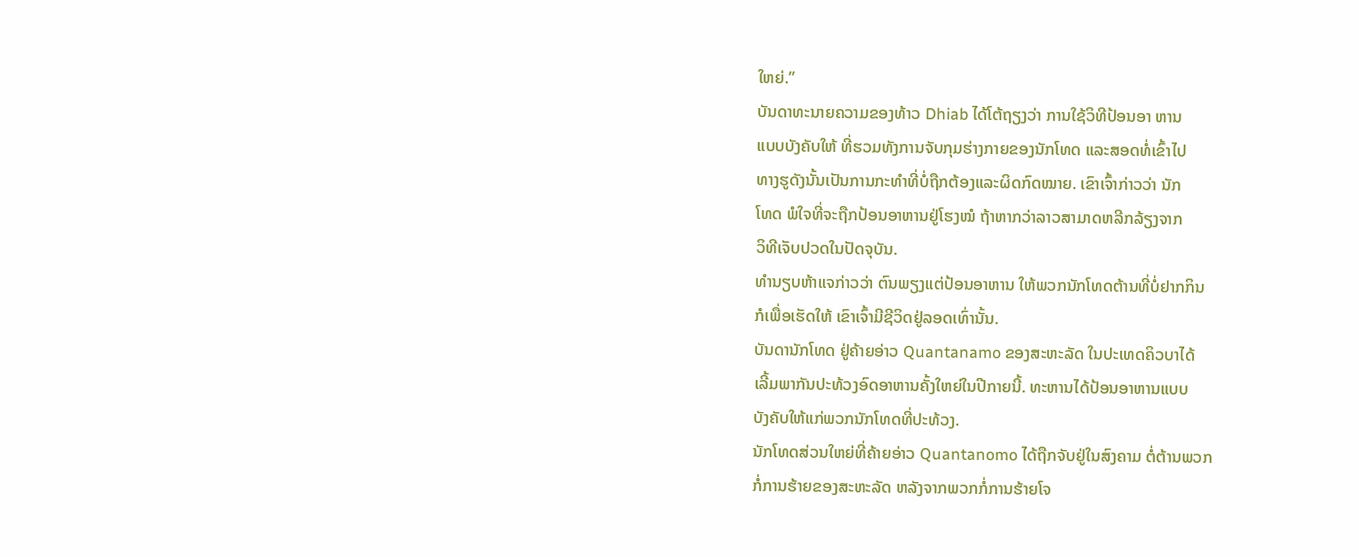ໃຫຍ່.”
ບັນດາທະນາຍຄວາມຂອງທ້າວ Dhiab ໄດ້ໂຕ້ຖຽງວ່າ ການໃຊ້ວິທີປ້ອນອາ ຫານ
ແບບບັງຄັບໃຫ້ ທີ່ຮວມທັງການຈັບກຸມຮ່າງກາຍຂອງນັກໂທດ ແລະສອດທໍ່ເຂົ້າໄປ
ທາງຮູດັງນັ້ນເປັນການກະທຳທີ່ບໍ່ຖືກຕ້ອງແລະຜິດກົດໝາຍ. ເຂົາເຈົ້າກ່າວວ່າ ນັກ
ໂທດ ພໍໃຈທີ່ຈະຖືກປ້ອນອາຫານຢູ່ໂຮງໝໍ ຖ້າຫາກວ່າລາວສາມາດຫລີກລ້ຽງຈາກ
ວິທີເຈັບປວດໃນປັດຈຸບັນ.
ທຳນຽບຫ້າແຈກ່າວວ່າ ຕົນພຽງແຕ່ປ້ອນອາຫານ ໃຫ້ພວກນັກໂທດຕ້ານທີ່ບໍ່ຢາກກິນ
ກໍເພື່ອເຮັດໃຫ້ ເຂົາເຈົ້າມີຊີວິດຢູ່ລອດເທົ່ານັ້ນ.
ບັນດານັກໂທດ ຢູ່ຄ້າຍອ່າວ Quantanamo ຂອງສະຫະລັດ ໃນປະເທດຄິວບາໄດ້
ເລີ້ມພາກັນປະທ້ວງອົດອາຫານຄັ້ງໃຫຍ່ໃນປີກາຍນີ້. ທະຫານໄດ້ປ້ອນອາຫານແບບ
ບັງຄັບໃຫ້ແກ່ພວກນັກໂທດທີ່ປະທ້ວງ.
ນັກໂທດສ່ວນໃຫຍ່ທີ່ຄ້າຍອ່າວ Quantanomo ໄດ້ຖືກຈັບຢູ່ໃນສົງຄາມ ຕໍ່ຕ້ານພວກ
ກໍ່ການຮ້າຍຂອງສະຫະລັດ ຫລັງຈາກພວກກໍ່ການຮ້າຍໂຈ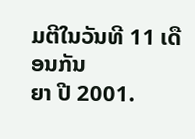ມຕີໃນວັນທີ 11 ເດືອນກັນ
ຍາ ປີ 2001.